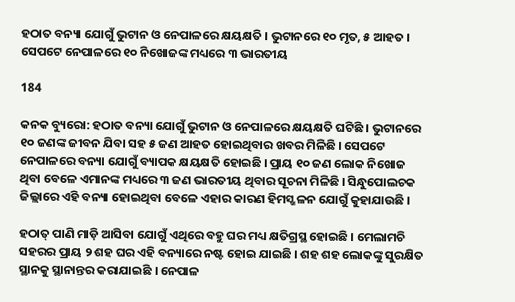ହଠାତ ବନ୍ୟା ଯୋଗୁଁ ଭୁଟାନ ଓ ନେପାଳରେ କ୍ଷୟକ୍ଷତି । ଭୁଟାନରେ ୧୦ ମୃତ, ୫ ଆହତ । ସେପଟେ ନେପାଳରେ ୧୦ ନିଖୋଜଙ୍କ ମଧ୍ୟରେ ୩ ଭାରତୀୟ

184

କନକ ବ୍ୟୁରୋ: ହଠାତ ବନ୍ୟା ଯୋଗୁଁ ଭୁଟାନ ଓ ନେପାଳରେ କ୍ଷୟକ୍ଷତି ଘଟିଛି । ଭୁଟାନରେ ୧୦ ଜଣଙ୍କ ଜୀବନ ଯିବା ସହ ୫ ଜଣ ଆହତ ହୋଇଥିବାର ଖବର ମିଳିଛି । ସେପଟେ ନେପାଳରେ ବନ୍ୟା ଯୋଗୁଁ ବ୍ୟାପକ କ୍ଷୟକ୍ଷତି ହୋଇଛି । ପ୍ରାୟ ୧୦ ଜଣ ଲୋକ ନିଖୋଜ ଥିବା ବେଳେ ଏମାନଙ୍କ ମଧ୍ୟରେ ୩ ଜଣ ଭାରତୀୟ ଥିବାର ସୂଚନା ମିଳିଛି । ସିନ୍ଧୁପୋଲଚକ ଜିଲ୍ଲାରେ ଏହି ବନ୍ୟା ହୋଇଥିବା ବେଳେ ଏହାର କାରଣ ହିମସ୍ଖଳନ ଯୋଗୁଁ କୁହାଯାଉଛି ।

ହଠାତ୍ ପାଣି ମାଡ଼ି ଆସିବା ଯୋଗୁଁ ଏଥିରେ ବହୁ ଘର ମଧ୍ୟ କ୍ଷତିଗ୍ରସ୍ଥ ହୋଇଛି । ମେଲାମଚି ସହରର ପ୍ରାୟ ୨ ଶହ ଘର ଏହି ବନ୍ୟାରେ ନଷ୍ଟ ହୋଇ ଯାଇଛି । ଶହ ଶହ ଲୋକଙ୍କୁ ସୁରକ୍ଷିତ ସ୍ଥାନକୁ ସ୍ଥାନାନ୍ତର କରାଯାଇଛି । ନେପାଳ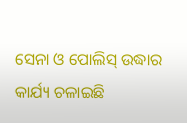ସେନା ଓ ପୋଲିସ୍ ଉଦ୍ଧାର କାର୍ଯ୍ୟ ଚଳାଇଛି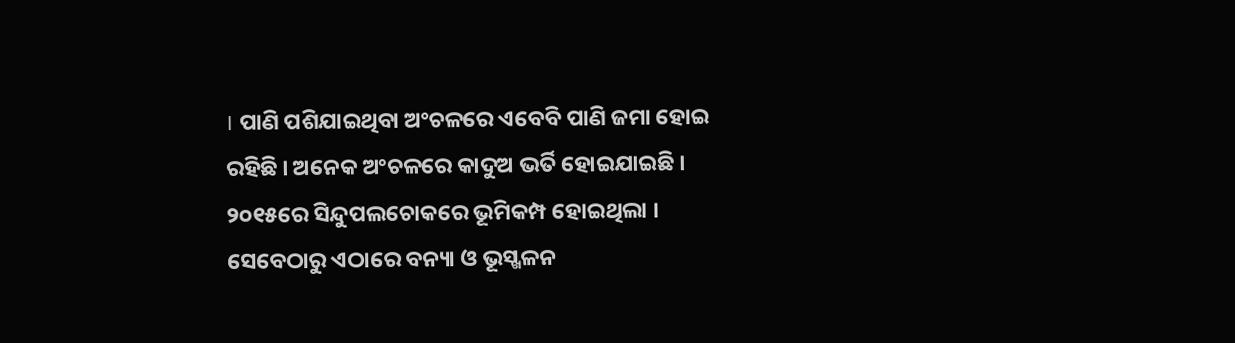। ପାଣି ପଶିଯାଇଥିବା ଅଂଚଳରେ ଏବେବି ପାଣି ଜମା ହୋଇ ରହିଛି । ଅନେକ ଅଂଚଳରେ କାଦୁଅ ଭର୍ତି ହୋଇଯାଇଛି । ୨୦୧୫ରେ ସିନ୍ଦୁପଲଚୋକରେ ଭୂମିକମ୍ପ ହୋଇଥିଲା । ସେବେଠାରୁ ଏଠାରେ ବନ୍ୟା ଓ ଭୂସ୍ଖଳନ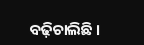ବଢ଼ିଚାଲିଛି ।